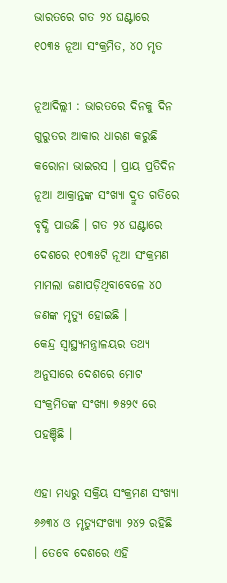ଭାରତରେ ଗତ ୨୪ ଘଣ୍ଟାରେ ୧୦୩୫ ନୂଆ ସଂକ୍ରମିତ, ୪୦ ମୃତ

ନୂଆଦିଲ୍ଲୀ : ଭାରତରେ ଦିନକୁ ଦିନ ଗୁରୁତର ଆକାର ଧାରଣ କରୁଛି କରୋନା ଭାଇରସ । ପ୍ରାୟ ପ୍ରତିଦିନ ନୂଆ ଆକ୍ରାନ୍ତଙ୍କ ସଂଖ୍ୟା ଦ୍ରୁତ ଗତିରେ ବୃଦ୍ଧି ପାଉଛି । ଗତ ୨୪ ଘଣ୍ଟାରେ ଦେଶରେ ୧୦୩୫ଟି ନୂଆ ସଂକ୍ରମଣ ମାମଲା ଜଣାପଡ଼ିଥିବାବେଳେ ୪୦ ଜଣଙ୍କ ମୃତ୍ୟୁ ହୋଇଛି ।
କେନ୍ଦ୍ର ସ୍ୱାସ୍ଥ୍ୟମନ୍ତ୍ରାଳୟର ତଥ୍ୟ ଅନୁସାରେ ଦେଶରେ ମୋଟ ସଂକ୍ରମିତଙ୍କ ସଂଖ୍ୟା ୭୫୨୯ ରେ ପହଞ୍ଚିଛି ।

ଏହା ମଧ୍ୟରୁ ସକ୍ରିୟ ସଂକ୍ରମଣ ସଂଖ୍ୟା ୬୬୩୪ ଓ ମୃତ୍ୟୁସଂଖ୍ୟା ୨୪୨ ରହିଛି । ତେବେ ଦେଶରେ ଏହି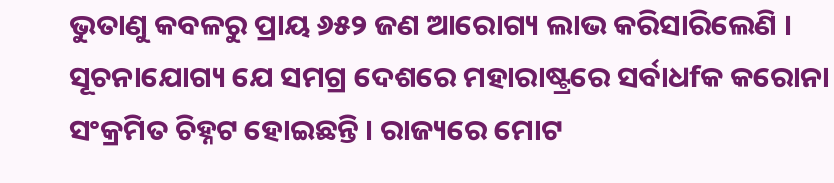ଭୁତାଣୁ କବଳରୁ ପ୍ରାୟ ୬୫୨ ଜଣ ଆରୋଗ୍ୟ ଲାଭ କରିସାରିଲେଣି ।
ସୂଚନାଯୋଗ୍ୟ ଯେ ସମଗ୍ର ଦେଶରେ ମହାରାଷ୍ଟ୍ରରେ ସର୍ବାଧfକ କରୋନା ସଂକ୍ରମିତ ଚିହ୍ନଟ ହୋଇଛନ୍ତି । ରାଜ୍ୟରେ ମୋଟ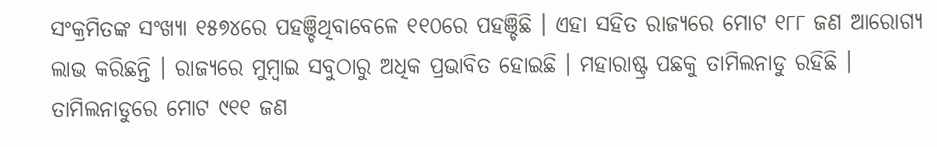ସଂକ୍ରମିତଙ୍କ ସଂଖ୍ୟା ୧୫୭୪ରେ ପହଞ୍ଚିଥିବାବେଳେ ୧୧୦ରେ ପହଞ୍ଚିଛି । ଏହା ସହିତ ରାଜ୍ୟରେ ମୋଟ ୧୮୮ ଜଣ ଆରୋଗ୍ୟ ଲାଭ କରିଛନ୍ତି । ରାଜ୍ୟରେ ମୁମ୍ବାଇ ସବୁଠାରୁ ଅଧିକ ପ୍ରଭାବିତ ହୋଇଛି । ମହାରାଷ୍ଟ୍ର ପଛକୁ ତାମିଲନାଡୁ ରହିଛି । ତାମିଲନାଡୁରେ ମୋଟ ୯୧୧ ଜଣ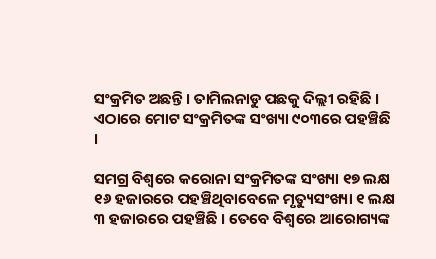ସଂକ୍ରମିତ ଅଛନ୍ତି । ତାମିଲନାଡୁ ପଛକୁ ଦିଲ୍ଲୀ ରହିଛି । ଏଠାରେ ମୋଟ ସଂକ୍ରମିତଙ୍କ ସଂଖ୍ୟା ୯୦୩ରେ ପହଞ୍ଚିଛି ।

ସମଗ୍ର ବିଶ୍ୱରେ କରୋନା ସଂକ୍ରମିତଙ୍କ ସଂଖ୍ୟା ୧୭ ଲକ୍ଷ ୧୬ ହଜାରରେ ପହଞ୍ଚିଥିବାବେଳେ ମୃତ୍ୟୁସଂଖ୍ୟା ୧ ଲକ୍ଷ ୩ ହଜାରରେ ପହଞ୍ଚିଛି । ତେବେ ବିଶ୍ୱରେ ଆରୋଗ୍ୟଙ୍କ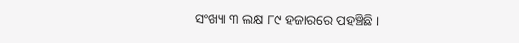ସଂଖ୍ୟା ୩ ଲକ୍ଷ ୮୯ ହଜାରରେ ପହଞ୍ଚିଛି ।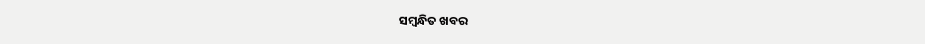ସମ୍ବନ୍ଧିତ ଖବର